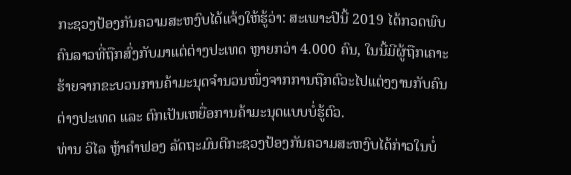ກະຊວງປ້ອງກັນຄວາມສະຫງົບໄດ້ແຈ້ງໃຫ້ຮູ້ວ່າ: ສະເພາະປີນີ້ 2019 ໄດ້ກວດພົບຄົນລາວທີ່ຖືກສົ່ງກັບມາແຕ່ຕ່າງປະເທດ ຫຼາຍກວ່າ 4.000 ຄົນ, ໃນນີ້ມີຜູ້ຖືກເຄາະຮ້າຍຈາກຂະບວນການຄ້າມະນຸດຈໍານວນໜຶ່ງຈາກການຖືກຕົວະໄປແຕ່ງງານກັບຄົນຕ່າງປະເທດ ແລະ ຕົກເປັນເຫຍື່ອການຄ້າມະນຸດແບບບໍ່ຮູ້ຕົວ.
ທ່ານ ວິໄລ ຫຼ້າຄຳຟອງ ລັດຖະມົນຕີກະຊວງປ້ອງກັນຄວາມສະຫງົບໄດ້ກ່າວໃນບໍ່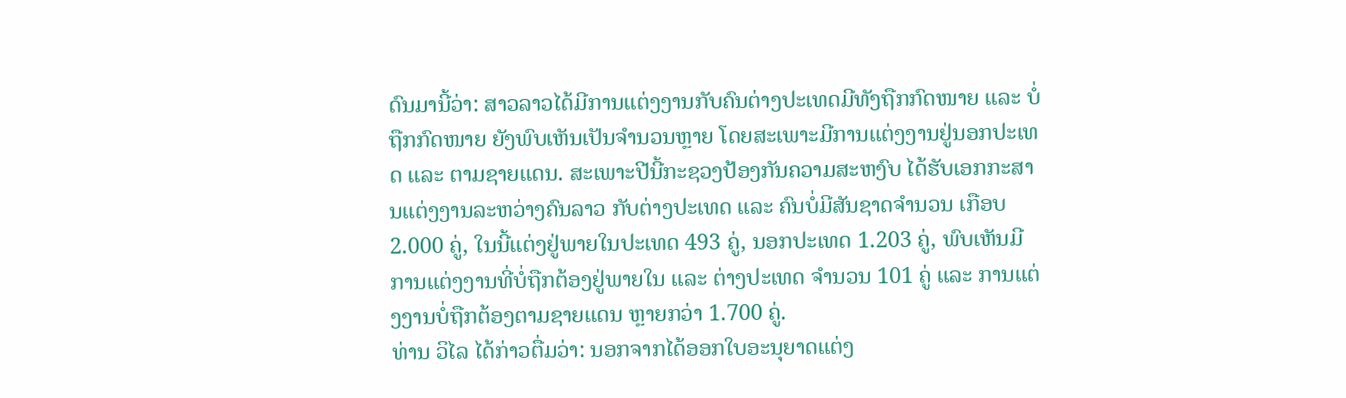ດົນມານີ້ວ່າ: ສາວລາວໄດ້ມີການແຕ່ງງານກັບຄົນຕ່າງປະເທດມີທັງຖືກກົດໜາຍ ແລະ ບໍ່ຖືກກົດໜາຍ ຍັງພົບເຫັນເປັນຈຳນວນຫຼາຍ ໂດຍສະເພາະມີການແຕ່ງງານຢູ່ນອກປະເທດ ແລະ ຕາມຊາຍແດນ. ສະເພາະປີນີ້ກະຊວງປ້ອງກັນຄວາມສະຫງົບ ໄດ້ຮັບເອກກະສານແຕ່ງງານລະຫວ່າງຄົນລາວ ກັບຕ່າງປະເທດ ແລະ ຄົນບໍ່ມີສັນຊາດຈຳນວນ ເກືອບ 2.000 ຄູ່, ໃນນີ້ແຕ່ງຢູ່ພາຍໃນປະເທດ 493 ຄູ່, ນອກປະເທດ 1.203 ຄູ່, ພົບເຫັນມີການແຕ່ງງານທີ່ບໍ່ຖືກຕ້ອງຢູ່ພາຍໃນ ແລະ ຕ່າງປະເທດ ຈຳນວນ 101 ຄູ່ ແລະ ການແຕ່ງງານບໍ່ຖືກຕ້ອງຕາມຊາຍແດນ ຫຼາຍກວ່າ 1.700 ຄູ່.
ທ່ານ ວິໄລ ໄດ້ກ່າວຕື່ມວ່າ: ນອກຈາກໄດ້ອອກໃບອະນຸຍາດແຕ່ງ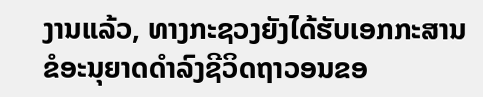ງານແລ້ວ, ທາງກະຊວງຍັງໄດ້ຮັບເອກກະສານຂໍອະນຸຍາດດຳລົງຊີວິດຖາວອນຂອ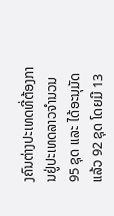ງຄົນຕ່າງປະເທດທີ່ຕ້ອງການຢູ່ປະເທດລາວຈຳນວນ 95 ຊຸດ ແລະ ໄດ້ອະນຸມັດແລ້ວ 92 ຊຸດ ໂດຍມີ 13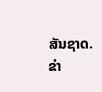ສັນຊາດ.
ຂ່າ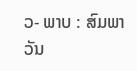ວ- ພາບ : ສົມພາວັນ